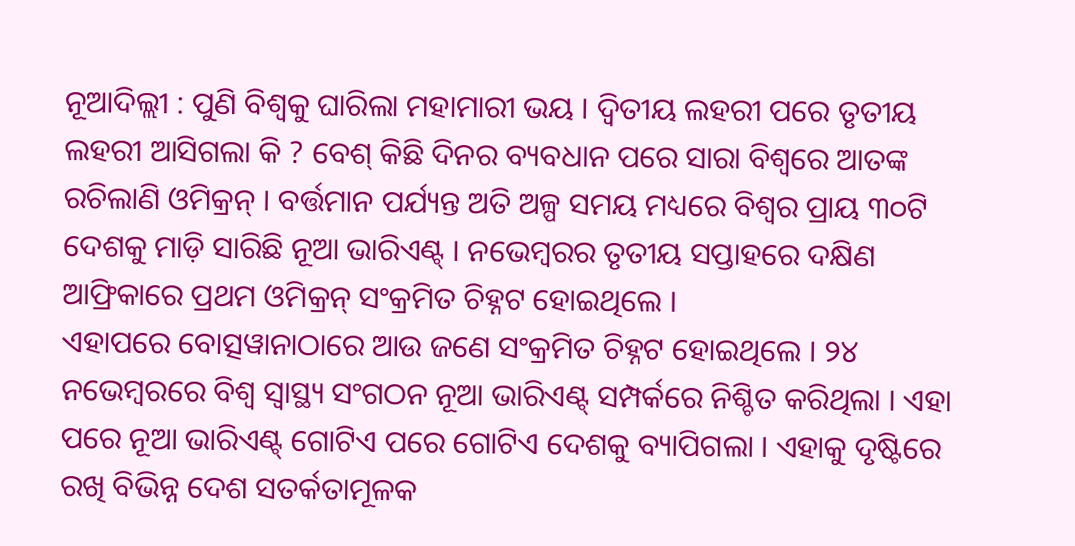ନୂଆଦିଲ୍ଲୀ : ପୁଣି ବିଶ୍ୱକୁ ଘାରିଲା ମହାମାରୀ ଭୟ । ଦ୍ୱିତୀୟ ଲହରୀ ପରେ ତୃତୀୟ ଲହରୀ ଆସିଗଲା କି ? ବେଶ୍ କିଛି ଦିନର ବ୍ୟବଧାନ ପରେ ସାରା ବିଶ୍ୱରେ ଆତଙ୍କ ରଚିଲାଣି ଓମିକ୍ରନ୍ । ବର୍ତ୍ତମାନ ପର୍ଯ୍ୟନ୍ତ ଅତି ଅଳ୍ପ ସମୟ ମଧ୍ୟରେ ବିଶ୍ୱର ପ୍ରାୟ ୩୦ଟି ଦେଶକୁ ମାଡ଼ି ସାରିଛି ନୂଆ ଭାରିଏଣ୍ଟ୍ । ନଭେମ୍ବରର ତୃତୀୟ ସପ୍ତାହରେ ଦକ୍ଷିଣ ଆଫ୍ରିକାରେ ପ୍ରଥମ ଓମିକ୍ରନ୍ ସଂକ୍ରମିତ ଚିହ୍ନଟ ହୋଇଥିଲେ ।
ଏହାପରେ ବୋତ୍ସୱାନାଠାରେ ଆଉ ଜଣେ ସଂକ୍ରମିତ ଚିହ୍ନଟ ହୋଇଥିଲେ । ୨୪ ନଭେମ୍ବରରେ ବିଶ୍ୱ ସ୍ୱାସ୍ଥ୍ୟ ସଂଗଠନ ନୂଆ ଭାରିଏଣ୍ଟ୍ ସମ୍ପର୍କରେ ନିଶ୍ଚିତ କରିଥିଲା । ଏହା ପରେ ନୂଆ ଭାରିଏଣ୍ଟ୍ ଗୋଟିଏ ପରେ ଗୋଟିଏ ଦେଶକୁ ବ୍ୟାପିଗଲା । ଏହାକୁ ଦୃଷ୍ଟିରେ ରଖି ବିଭିନ୍ନ ଦେଶ ସତର୍କତାମୂଳକ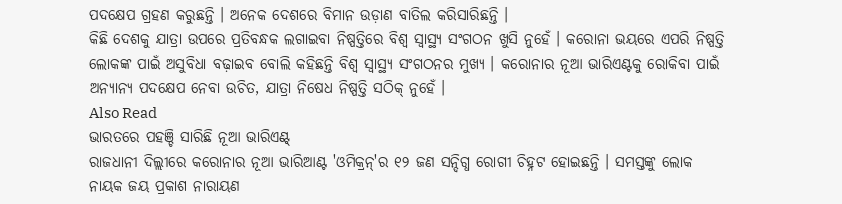ପଦକ୍ଷେପ ଗ୍ରହଣ କରୁଛନ୍ତି । ଅନେକ ଦେଶରେ ବିମାନ ଉଡ଼ାଣ ବାତିଲ କରିସାରିଛନ୍ତି ।
କିଛି ଦେଶକୁ ଯାତ୍ରା ଉପରେ ପ୍ରତିବନ୍ଧକ ଲଗାଇବା ନିଷ୍ପତ୍ତିରେ ବିଶ୍ୱ ସ୍ୱାସ୍ଥ୍ୟ ସଂଗଠନ ଖୁସି ନୁହେଁ । କରୋନା ଭୟରେ ଏପରି ନିଷ୍ପତ୍ତି ଲୋକଙ୍କ ପାଇଁ ଅସୁବିଧା ବଢ଼ାଇବ ବୋଲି କହିଛନ୍ତି ବିଶ୍ୱ ସ୍ୱାସ୍ଥ୍ୟ ସଂଗଠନର ମୁଖ୍ୟ । କରୋନାର ନୂଆ ଭାରିଏଣ୍ଟକୁ ରୋକିବା ପାଇଁ ଅନ୍ୟାନ୍ୟ ପଦକ୍ଷେପ ନେବା ଉଚିତ, ଯାତ୍ରା ନିଷେଧ ନିଷ୍ପତ୍ତି ସଠିକ୍ ନୁହେଁ ।
Also Read
ଭାରତରେ ପହଞ୍ଚି ସାରିଛି ନୂଆ ଭାରିଏଣ୍ଟ୍
ରାଜଧାନୀ ଦିଲ୍ଲୀରେ କରୋନାର ନୂଆ ଭାରିଆଣ୍ଟ 'ଓମିକ୍ରନ୍'ର ୧୨ ଜଣ ସନ୍ଦିଗ୍ଧ ରୋଗୀ ଚିହ୍ନଟ ହୋଇଛନ୍ତି । ସମସ୍ତଙ୍କୁ ଲୋକ ନାୟକ ଜୟ ପ୍ରକାଶ ନାରାୟଣ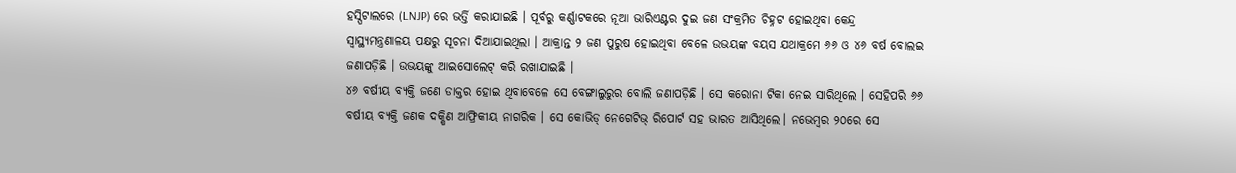ହସ୍ପିଟାଲରେ (LNJP) ରେ ଭର୍ତ୍ତି କରାଯାଇଛି । ପୂର୍ବରୁ କର୍ଣ୍ଣାଟକରେ ନୂଆ ଭାରିଏଣ୍ଟର ଦୁଇ ଜଣ ସଂକ୍ରମିତ ଚିହ୍ନଟ ହୋଇଥିବା କେନ୍ଦ୍ର ସ୍ୱାସ୍ଥ୍ୟମନ୍ତ୍ରଣାଳୟ ପକ୍ଷରୁ ସୂଚନା ଦିଆଯାଇଥିଲା । ଆକ୍ରାନ୍ତ ୨ ଜଣ ପୁରୁଷ ହୋଇଥିବା ବେଳେ ଉଭୟଙ୍କ ବୟସ ଯଥାକ୍ରମେ ୬୬ ଓ ୪୬ ବର୍ଷ ବୋଲଇ ଜଣାପଡ଼ିଛି । ଉଭୟଙ୍କୁ ଆଇସୋଲେଟ୍ କରି ରଖାଯାଇଛି ।
୪୬ ବର୍ଷୀୟ ବ୍ୟକ୍ତି ଜଣେ ଡାକ୍ତର ହୋଇ ଥିବାବେଳେ ସେ ବେଙ୍ଗାଲୁରୁର ବୋଲି ଜଣାପଡ଼ିଛି । ସେ କରୋନା ଟିକା ନେଇ ସାରିଥିଲେ । ସେହିପରି ୬୬ ବର୍ଷୀୟ ବ୍ୟକ୍ତି ଜଣକ ଦକ୍ଷିଣ ଆଫ୍ରିକୀୟ ନାଗରିକ । ସେ କୋଭିଡ୍ ନେଗେଟିଭ୍ ରିପୋର୍ଟ ସହ ଭାରତ ଆସିଥିଲେ। ନଭେମ୍ବର ୨୦ରେ ସେ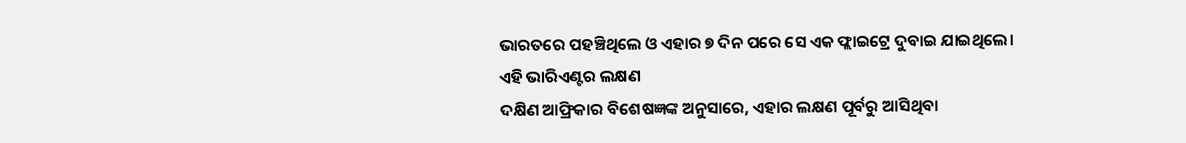ଭାରତରେ ପହଞ୍ଚିଥିଲେ ଓ ଏହାର ୭ ଦିନ ପରେ ସେ ଏକ ଫ୍ଲାଇଟ୍ରେ ଦୁବାଇ ଯାଇଥିଲେ।
ଏହି ଭାରିଏଣ୍ଟର ଲକ୍ଷଣ
ଦକ୍ଷିଣ ଆଫ୍ରିକାର ବିଶେଷଜ୍ଞଙ୍କ ଅନୁସାରେ, ଏହାର ଲକ୍ଷଣ ପୂର୍ବରୁ ଆସିଥିବା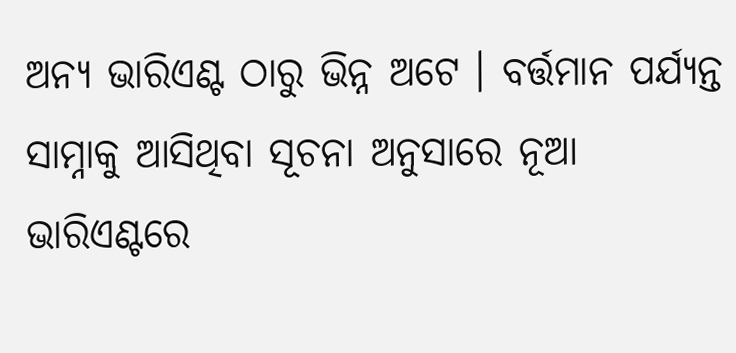ଅନ୍ୟ ଭାରିଏଣ୍ଟ ଠାରୁ ଭିନ୍ନ ଅଟେ । ବର୍ତ୍ତମାନ ପର୍ଯ୍ୟନ୍ତ ସାମ୍ନାକୁ ଆସିଥିବା ସୂଚନା ଅନୁସାରେ ନୂଆ ଭାରିଏଣ୍ଟରେ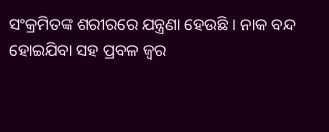ସଂକ୍ରମିତଙ୍କ ଶରୀରରେ ଯନ୍ତ୍ରଣା ହେଉଛି । ନାକ ବନ୍ଦ ହୋଇଯିବା ସହ ପ୍ରବଳ ଜ୍ୱର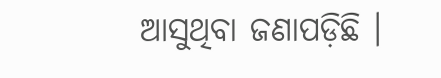ଆସୁଥିବା ଜଣାପଡ଼ିଛି ।